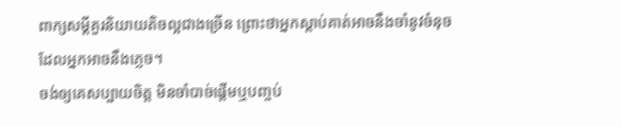ពាក្យសម្ដីគួរនិយាយតិចល្អជាងច្រើន ព្រោះថាអ្នកស្តាប់គាត់អាចនឹងចាំនូវចំនុចដែលអ្នកអាចនឹងភ្លេច។
ចង់ឲ្យគេសប្បាយចិត្ត មិនចាំបាច់ផ្តើមឬបញ្ចប់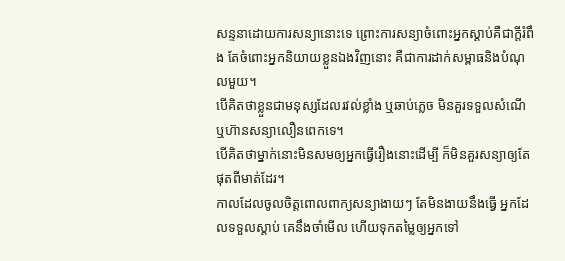សន្ទនាដោយការសន្យានោះទេ ព្រោះការសន្យាចំពោះអ្នកស្តាប់គឺជាក្តីរំពឹង តែចំពោះអ្នកនិយាយខ្លួនឯងវិញនោះ គឺជាការដាក់សម្ពាធនិងបំណុលមួយ។
បើគិតថាខ្លួនជាមនុស្សដែលរវល់ខ្លាំង ឬឆាប់ភ្លេច មិនគួរទទួលសំណើ ឬហ៊ានសន្យាលឿនពេកទេ។
បើគិតថាម្នាក់នោះមិនសមឲ្យអ្នកធ្វើរឿងនោះដើម្បី ក៏មិនគួរសន្យាឲ្យតែផុតពីមាត់ដែរ។
កាលដែលចូលចិត្តពោលពាក្យសន្យាងាយៗ តែមិនងាយនឹងធ្វើ អ្នកដែលទទួលស្តាប់ គេនឹងចាំមើល ហើយទុកតម្លៃឲ្យអ្នកទៅ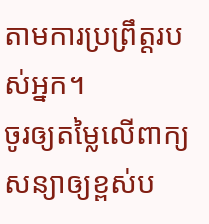តាមការប្រព្រឹត្តរបស់អ្នក។
ចូរឲ្យតម្លៃលើពាក្យសន្យាឲ្យខ្ពស់ប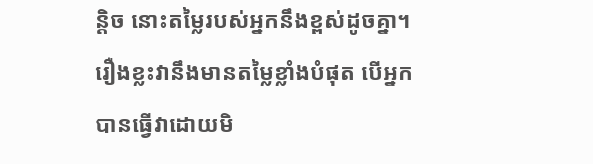ន្តិច នោះតម្លៃរបស់អ្នកនឹងខ្ពស់ដូចគ្នា។
រឿងខ្លះវានឹងមានតម្លៃខ្លាំងបំផុត បើអ្នកបានធ្វើវាដោយមិ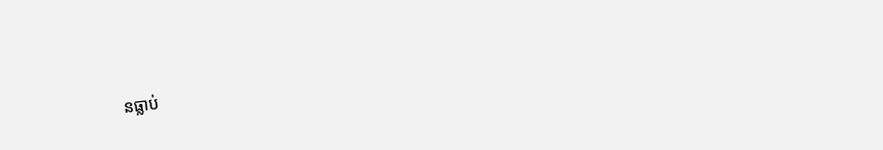នធ្លាប់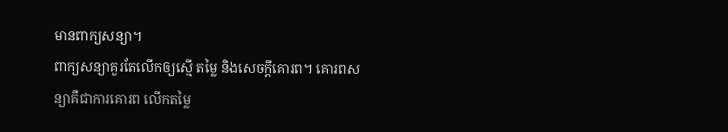មានពាក្យសន្យា។
ពាក្យសន្យាគួរតែលើកឲ្យស្មើ តម្លៃ និងសេចក្តីគោរព។ គោរពសន្យាគឺជាការគោរព លើកតម្លៃ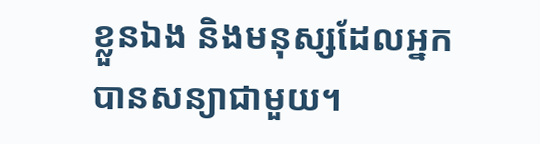ខ្លួនឯង និងមនុស្សដែលអ្នកបានសន្យាជាមួយ។